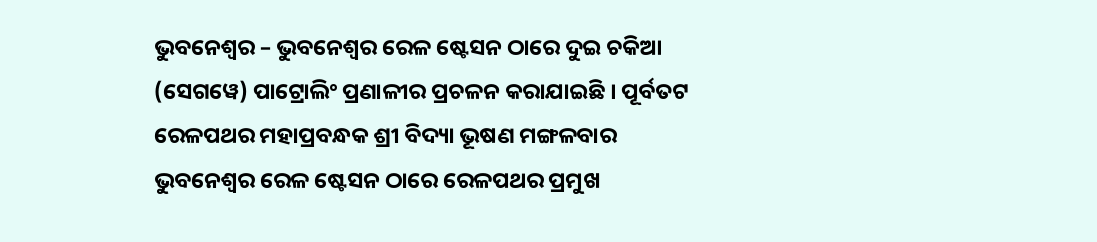ଭୁବନେଶ୍ୱର – ଭୁବନେଶ୍ୱର ରେଳ ଷ୍ଟେସନ ଠାରେ ଦୁଇ ଚକିଆ (ସେଗୱେ) ପାଟ୍ରୋଲିଂ ପ୍ରଣାଳୀର ପ୍ରଚଳନ କରାଯାଇଛି । ପୂର୍ବତଟ ରେଳପଥର ମହାପ୍ରବନ୍ଧକ ଶ୍ରୀ ବିଦ୍ୟା ଭୂଷଣ ମଙ୍ଗଳବାର ଭୁବନେଶ୍ୱର ରେଳ ଷ୍ଟେସନ ଠାରେ ରେଳପଥର ପ୍ରମୁଖ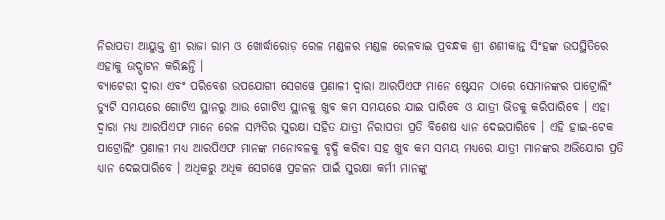ନିରାପତା ଆୟୁକ୍ତ ଶ୍ରୀ ରାଜା ରାମ ଓ ଖୋର୍ଦ୍ଧାରୋଡ଼ ରେଳ ମଣ୍ଡଳର ମଣ୍ଡଳ ରେଳବାଇ ପ୍ରବନ୍ଧକ ଶ୍ରୀ ଶଶୀକାନ୍ତ ସିଂହଙ୍କ ଉପସ୍ଥିତିରେ ଏହାକୁ ଉଦ୍ଘାଟନ କରିଛନ୍ତି ।
ବ୍ୟାଟେରୀ ଦ୍ୱାରା ଏବଂ ପରିବେଶ ଉପଯୋଗୀ ସେଗୱେ ପ୍ରଣାଳୀ ଦ୍ୱାରା ଆରପିଏଫ ମାନେ ଷ୍ଟେସନ ଠାରେ ସେମାନଙ୍କର ପାଟ୍ରୋଲିଂ ଡ୍ୟୁଟି ସମୟରେ ଗୋଟିଏ ସ୍ଥାନରୁ ଆଉ ଗୋଟିଏ ସ୍ଥାନକୁ ଖୁବ କମ ସମୟରେ ଯାଇ ପାରିବେ ଓ ଯାତ୍ରୀ ଭିଡକୁ କରିପାରିବେ । ଏହା ଦ୍ୱାରା ମଧ୍ୟ ଆରପିଏଫ ମାନେ ରେଳ ସମ୍ପତିର ସୁରକ୍ଷା ସହିତ ଯାତ୍ରୀ ନିରାପତା ପ୍ରତି ବିଶେଷ ଧ୍ୟାନ ଦେଇପାରିବେ । ଏହି ହାଇ-ଟେକ ପାଟ୍ରୋଲିଂ ପ୍ରଣାଳୀ ମଧ୍ୟ ଆରପିଏଫ ମାନଙ୍କ ମନୋବଳକୁ ବୃଦ୍ଧି କରିବା ସହ ଖୁବ କମ ସମୟ ମଧ୍ୟରେ ଯାତ୍ରୀ ମାନଙ୍କର ଅଭିଯୋଗ ପ୍ରତି ଧ୍ୟାନ ଦେଇପାରିବେ । ଅଧିକରୁ ଅଧିକ ସେଗୱେ ପ୍ରଚଳନ ପାଇଁ ସୁରକ୍ଷା କର୍ମୀ ମାନଙ୍କୁ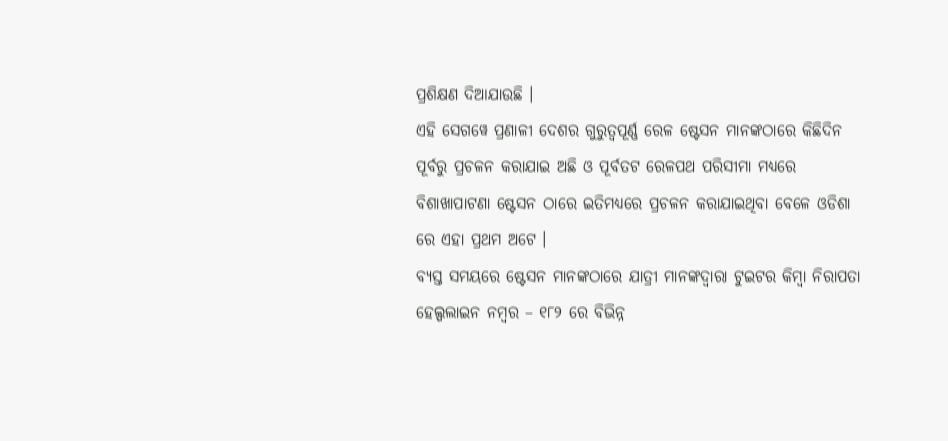ପ୍ରଶିକ୍ଷଣ ଦିଆଯାଉଛି ।
ଏହି ସେଗୱେ ପ୍ରଣାଳୀ ଦେଶର ଗୁରୁତ୍ୱପୂର୍ଣ୍ଣ ରେଳ ଷ୍ଟେସନ ମାନଙ୍କଠାରେ କିଛିଦିନ ପୂର୍ବରୁ ପ୍ରଚଳନ କରାଯାଇ ଅଛି ଓ ପୂର୍ବତଟ ରେଳପଥ ପରିସୀମା ମଧ୍ୟରେ ବିଶାଖାପାଟଣା ଷ୍ଟେସନ ଠାରେ ଇତିମଧ୍ୟରେ ପ୍ରଚଳନ କରାଯାଇଥିବା ବେଳେ ଓଡିଶା ରେ ଏହା ପ୍ରଥମ ଅଟେ ।
ବ୍ୟସ୍ତ ସମୟରେ ଷ୍ଟେସନ ମାନଙ୍କଠାରେ ଯାତ୍ରୀ ମାନଙ୍କଦ୍ୱାରା ଟୁଇଟର କିମ୍ବା ନିରାପତା ହେଲ୍ପଲାଇନ ନମ୍ବର – ୧୮୨ ରେ ବିଭିନ୍ନ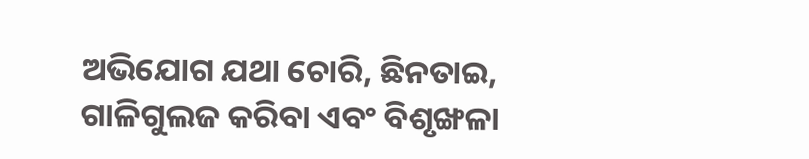ଅଭିଯୋଗ ଯଥା ଚୋରି, ଛିନତାଇ, ଗାଳିଗୁଲଜ କରିବା ଏବଂ ବିଶୃଙ୍ଖଳା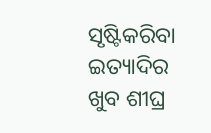ସୃଷ୍ଟିକରିବା ଇତ୍ୟାଦିର ଖୁବ ଶୀଘ୍ର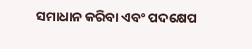ସମାଧାନ କରିବା ଏବଂ ପଦକ୍ଷେପ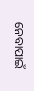ନେବାପାଇଁ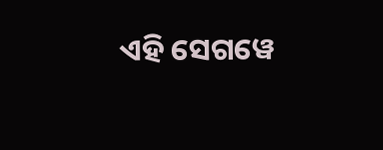ଏହି ସେଗୱେ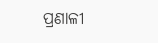ପ୍ରଣାଳୀ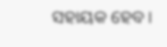ସହାୟକ ହେବ ।